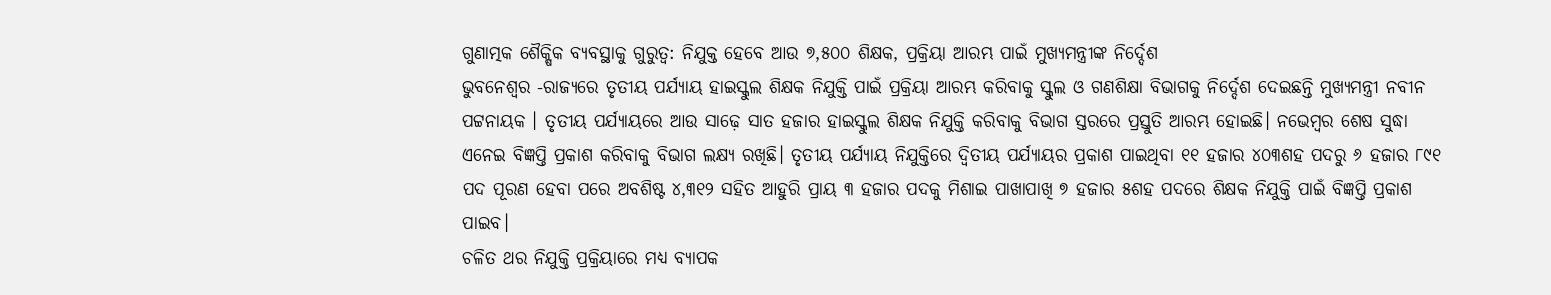ଗୁଣାତ୍ମକ ଶୈକ୍ଷିକ ବ୍ୟବସ୍ଥାକୁ ଗୁରୁତ୍ୱ: ନିଯୁକ୍ତ ହେବେ ଆଉ ୭,୫୦୦ ଶିକ୍ଷକ, ପ୍ରକ୍ରିୟା ଆରମ୍ଭ ପାଇଁ ମୁଖ୍ୟମନ୍ତ୍ରୀଙ୍କ ନିର୍ଦ୍ଦେଶ
ଭୁବନେଶ୍ୱର -ରାଜ୍ୟରେ ତୃତୀୟ ପର୍ଯ୍ୟାୟ ହାଇସ୍କୁଲ ଶିକ୍ଷକ ନିଯୁକ୍ତି ପାଇଁ ପ୍ରକ୍ରିୟା ଆରମ୍ଭ କରିବାକୁ ସ୍କୁଲ ଓ ଗଣଶିକ୍ଷା ବିଭାଗକୁ ନିର୍ଦ୍ଦେଶ ଦେଇଛନ୍ତି ମୁଖ୍ୟମନ୍ତ୍ରୀ ନବୀନ ପଟ୍ଟନାୟକ । ତୃତୀୟ ପର୍ଯ୍ୟାୟରେ ଆଉ ସାଢ଼େ ସାତ ହଜାର ହାଇସ୍କୁଲ ଶିକ୍ଷକ ନିଯୁକ୍ତି କରିବାକୁ ବିଭାଗ ସ୍ତରରେ ପ୍ରସ୍ତୁତି ଆରମ୍ଭ ହୋଇଛି। ନଭେମ୍ବର ଶେଷ ସୁଦ୍ଧା ଏନେଇ ବିଜ୍ଞପ୍ତି ପ୍ରକାଶ କରିବାକୁ ବିଭାଗ ଲକ୍ଷ୍ୟ ରଖିଛି। ତୃତୀୟ ପର୍ଯ୍ୟାୟ ନିଯୁକ୍ତିରେ ଦ୍ୱିତୀୟ ପର୍ଯ୍ୟାୟର ପ୍ରକାଶ ପାଇଥିବା ୧୧ ହଜାର ୪୦୩ଶହ ପଦରୁ ୬ ହଜାର ୮୯୧ ପଦ ପୂରଣ ହେବା ପରେ ଅବଶିଷ୍ଟ ୪,୩୧୨ ସହିତ ଆହୁରି ପ୍ରାୟ ୩ ହଜାର ପଦକୁ ମିଶାଇ ପାଖାପାଖି ୭ ହଜାର ୫ଶହ ପଦରେ ଶିକ୍ଷକ ନିଯୁକ୍ତି ପାଇଁ ବିଜ୍ଞପ୍ତି ପ୍ରକାଶ ପାଇବ।
ଚଳିତ ଥର ନିଯୁକ୍ତି ପ୍ରକ୍ରିୟାରେ ମଧ୍ୟ ବ୍ୟାପକ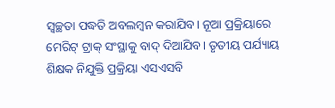ସ୍ୱଚ୍ଛତା ପଦ୍ଧତି ଅବଲମ୍ବନ କରାଯିବ। ନୂଆ ପ୍ରକ୍ରିୟାରେ ମେରିଟ୍ ଟ୍ରାକ୍ ସଂସ୍ଥାକୁ ବାଦ୍ ଦିଆଯିବ। ତୃତୀୟ ପର୍ଯ୍ୟାୟ ଶିକ୍ଷକ ନିଯୁକ୍ତି ପ୍ରକ୍ରିୟା ଏସଏସବି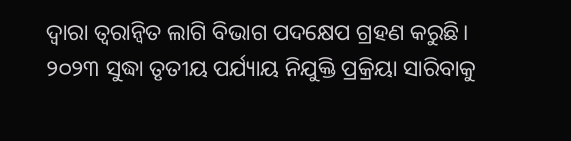ଦ୍ୱାରା ତ୍ୱରାନ୍ୱିତ ଲାଗି ବିଭାଗ ପଦକ୍ଷେପ ଗ୍ରହଣ କରୁଛି। ୨୦୨୩ ସୁଦ୍ଧା ତୃତୀୟ ପର୍ଯ୍ୟାୟ ନିଯୁକ୍ତି ପ୍ରକ୍ରିୟା ସାରିବାକୁ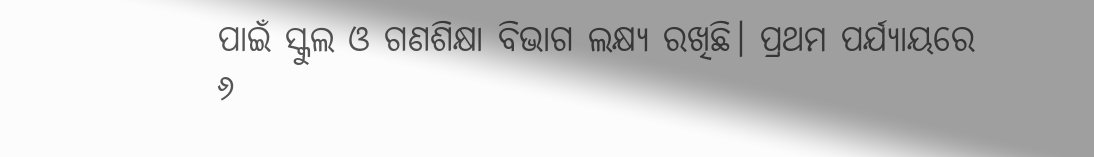ପାଇଁ ସ୍କୁଲ ଓ ଗଣଶିକ୍ଷା ବିଭାଗ ଲକ୍ଷ୍ୟ ରଖିଛି। ପ୍ରଥମ ପର୍ଯ୍ୟାୟରେ ୬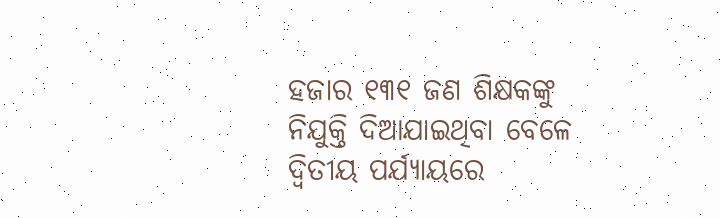ହଜାର ୧୩୧ ଜଣ ଶିକ୍ଷକଙ୍କୁ ନିଯୁକ୍ତି ଦିଆଯାଇଥିବା ବେଳେ ଦ୍ୱିତୀୟ ପର୍ଯ୍ୟାୟରେ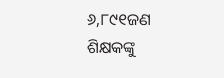୬,୮୯୧ଜଣ ଶିକ୍ଷକଙ୍କୁ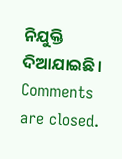ନିଯୁକ୍ତି ଦିଆଯାଇଛି।
Comments are closed.